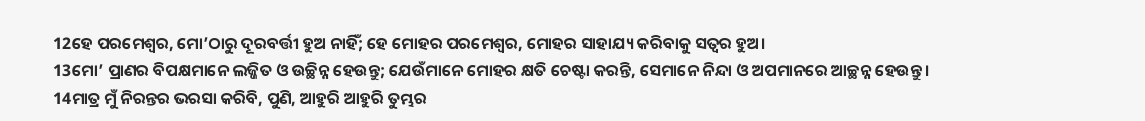12ହେ ପରମେଶ୍ୱର, ମୋ’ଠାରୁ ଦୂରବର୍ତ୍ତୀ ହୁଅ ନାହିଁ; ହେ ମୋହର ପରମେଶ୍ୱର, ମୋହର ସାହାଯ୍ୟ କରିବାକୁ ସତ୍ୱର ହୁଅ।
13ମୋ’ ପ୍ରାଣର ବିପକ୍ଷମାନେ ଲଜ୍ଜିତ ଓ ଉଚ୍ଛିନ୍ନ ହେଉନ୍ତୁ; ଯେଉଁମାନେ ମୋହର କ୍ଷତି ଚେଷ୍ଟା କରନ୍ତି, ସେମାନେ ନିନ୍ଦା ଓ ଅପମାନରେ ଆଚ୍ଛନ୍ନ ହେଉନ୍ତୁ।
14ମାତ୍ର ମୁଁ ନିରନ୍ତର ଭରସା କରିବି, ପୁଣି, ଆହୁରି ଆହୁରି ତୁମ୍ଭର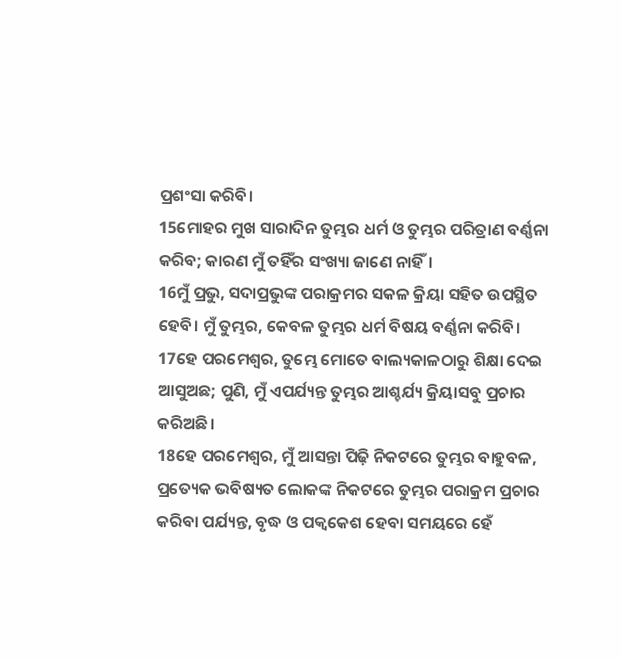ପ୍ରଶଂସା କରିବି।
15ମୋହର ମୁଖ ସାରାଦିନ ତୁମ୍ଭର ଧର୍ମ ଓ ତୁମ୍ଭର ପରିତ୍ରାଣ ବର୍ଣ୍ଣନା କରିବ; କାରଣ ମୁଁ ତହିଁର ସଂଖ୍ୟା ଜାଣେ ନାହିଁ।
16ମୁଁ ପ୍ରଭୁ, ସଦାପ୍ରଭୁଙ୍କ ପରାକ୍ରମର ସକଳ କ୍ରିୟା ସହିତ ଉପସ୍ଥିତ ହେବି। ମୁଁ ତୁମ୍ଭର, କେବଳ ତୁମ୍ଭର ଧର୍ମ ବିଷୟ ବର୍ଣ୍ଣନା କରିବି।
17ହେ ପରମେଶ୍ୱର, ତୁମ୍ଭେ ମୋତେ ବାଲ୍ୟକାଳଠାରୁ ଶିକ୍ଷା ଦେଇ ଆସୁଅଛ; ପୁଣି, ମୁଁ ଏପର୍ଯ୍ୟନ୍ତ ତୁମ୍ଭର ଆଶ୍ଚର୍ଯ୍ୟ କ୍ରିୟାସବୁ ପ୍ରଚାର କରିଅଛି।
18ହେ ପରମେଶ୍ୱର, ମୁଁ ଆସନ୍ତା ପିଢ଼ି ନିକଟରେ ତୁମ୍ଭର ବାହୁବଳ, ପ୍ରତ୍ୟେକ ଭବିଷ୍ୟତ ଲୋକଙ୍କ ନିକଟରେ ତୁମ୍ଭର ପରାକ୍ରମ ପ୍ରଚାର କରିବା ପର୍ଯ୍ୟନ୍ତ, ବୃଦ୍ଧ ଓ ପକ୍ୱକେଶ ହେବା ସମୟରେ ହେଁ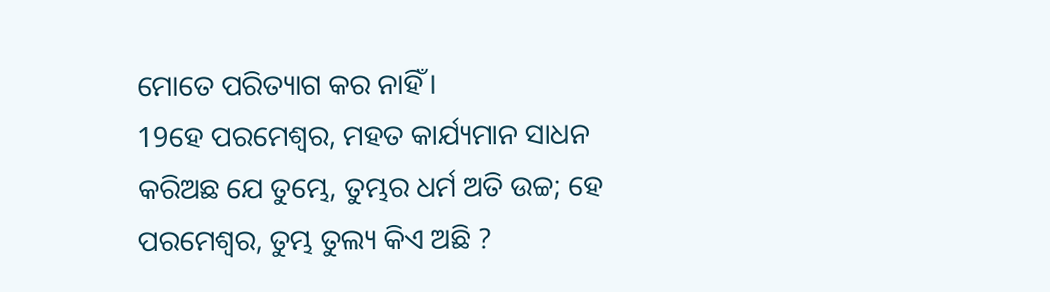ମୋତେ ପରିତ୍ୟାଗ କର ନାହିଁ।
19ହେ ପରମେଶ୍ୱର, ମହତ କାର୍ଯ୍ୟମାନ ସାଧନ କରିଅଛ ଯେ ତୁମ୍ଭେ, ତୁମ୍ଭର ଧର୍ମ ଅତି ଉଚ୍ଚ; ହେ ପରମେଶ୍ୱର, ତୁମ୍ଭ ତୁଲ୍ୟ କିଏ ଅଛି ?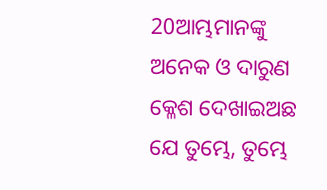20ଆମ୍ଭମାନଙ୍କୁ ଅନେକ ଓ ଦାରୁଣ କ୍ଳେଶ ଦେଖାଇଅଛ ଯେ ତୁମ୍ଭେ, ତୁମ୍ଭେ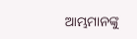ଆମ୍ଭମାନଙ୍କୁ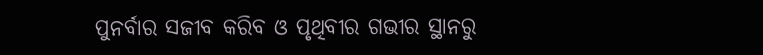ପୁନର୍ବାର ସଜୀବ କରିବ ଓ ପୃଥିବୀର ଗଭୀର ସ୍ଥାନରୁ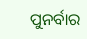ପୁନର୍ବାର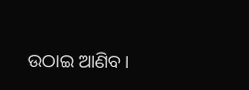ଉଠାଇ ଆଣିବ।